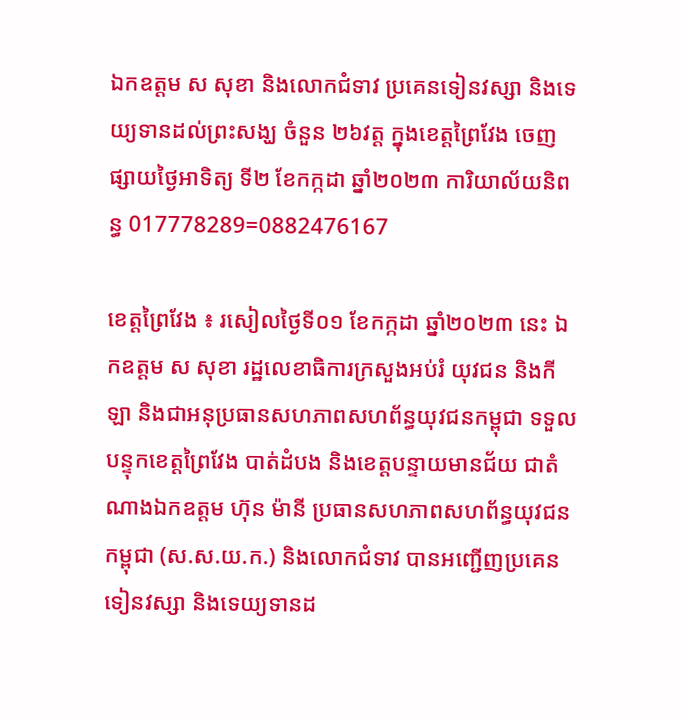ឯកឧត្តម ស សុខា និងលោកជំទាវ ប្រគេនទៀនវស្សា និងទេយ្យទានដល់ព្រះសង្ឃ ចំនួន ២៦វត្ត ក្នុងខេត្តព្រៃវែង ចេញផ្សាយថ្ងៃអាទិត្យ ទី២ ខែកក្កដា ឆ្នាំ២០២៣ ការិយាល័យនិពន្ធ 017778289=0882476167

ខេត្តព្រៃវែង ៖ រសៀលថ្ងៃទី០១ ខែកក្កដា ឆ្នាំ២០២៣ នេះ ឯកឧត្តម ស សុខា រដ្ឋលេខាធិការក្រសួងអប់រំ យុវជន និងកីឡា និងជាអនុប្រធានសហភាពសហព័ន្ធយុវជនកម្ពុជា ទទួលបន្ទុកខេត្តព្រៃវែង បាត់ដំបង និងខេត្តបន្ទាយមានជ័យ ជាតំណាងឯកឧត្តម ហ៊ុន ម៉ានី ប្រធានសហភាពសហព័ន្ធយុវជនកម្ពុជា (ស.ស.យ.ក.) និងលោកជំទាវ បានអញ្ជើញប្រគេនទៀនវស្សា និងទេយ្យទានដ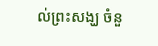ល់ព្រះសង្ឃ ចំនួ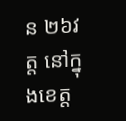ន ២៦វត្ត នៅក្នុងខេត្ត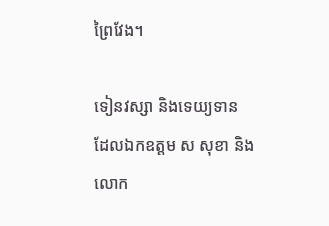ព្រៃវែង។

ទៀនវស្សា និងទេយ្យទាន ដែលឯកឧត្តម ស សុខា និងលោក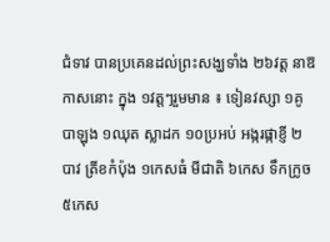ជំទាវ បានប្រគេនដល់ព្រះសង្ឃទាំង ២៦វត្ត នាឱកាសនោះ ក្នុង ១វត្តៗរួមមាន ៖ ទៀនវស្សា ១គូ បាឡុង ១ឈុត ស្លាដក ១០ប្រអប់ អង្ករផ្កាខ្ញី ២បាវ ត្រីខកំប៉ុង ១កេសធំ មីជាតិ ៦កេស ទឹកក្រូច ៥កេស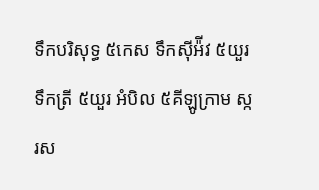ទឹកបរិសុទ្ធ ៥កេស ទឹកស៊ីអ៉ីវ ៥យួរ ទឹកត្រី ៥យួរ អំបិល ៥គីឡូក្រាម ស្ករស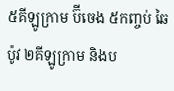៥គីឡូក្រាម ប៊ីចេង ៥កញ្ចប់ ឆៃប៉ូវ ២គីឡូក្រាម និងប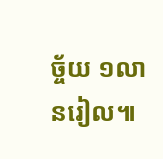ច្ច័យ ១លានរៀល៕